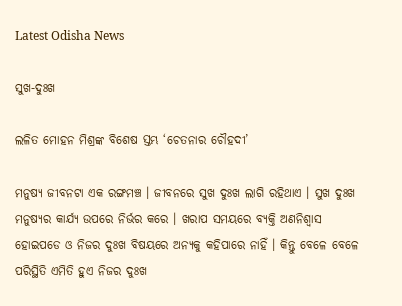Latest Odisha News

ସୁଖ-ଦୁଃଖ

ଲଳିତ ମୋହନ ମିଶ୍ରଙ୍କ ବିଶେଷ ସ୍ତମ୍ଭ ‘ଚେତନାର ଚୌହଦୀ’

ମନୁଷ୍ୟ ଜୀବନଟା ଏକ ରଙ୍ଗମଞ୍ଚ । ଜୀବନରେ ସୁଖ ଦୁଃଖ ଲାଗି ରହିଥାଏ । ସୁଖ ଦୁଃଖ ମନୁଷ୍ୟର କାର୍ଯ୍ୟ ଉପରେ ନିର୍ଭର କରେ । ଖରାପ ସମୟରେ ବ୍ୟକ୍ତି ଅଣନିଶ୍ୱାସ ହୋଇପଡେ ଓ ନିଜର ଦୁଃଖ ବିଷୟରେ ଅନ୍ୟକୁ କହିପାରେ ନାହିଁ । କିନ୍ତୁ ବେଳେ ବେଳେ ପରିସ୍ଥିତି ଏମିତି ହୁଏ ନିଜର ଦୁଃଖ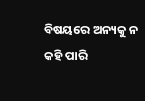ବିଷୟରେ ଅନ୍ୟକୁ ନ କହି ପାରି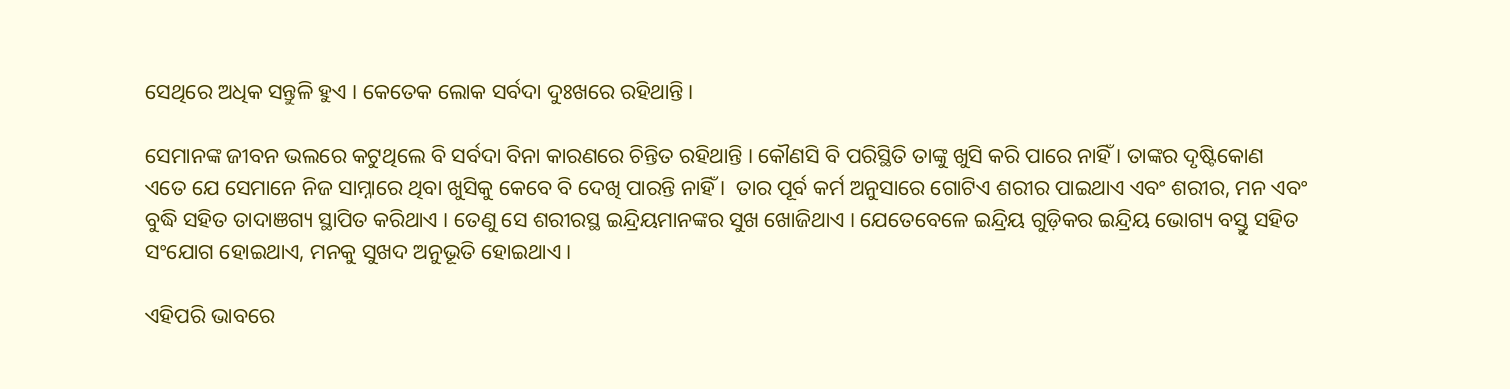ସେଥିରେ ଅଧିକ ସନ୍ତୁଳି ହୁଏ । କେତେକ ଲୋକ ସର୍ବଦା ଦୁଃଖରେ ରହିଥାନ୍ତି ।

ସେମାନଙ୍କ ଜୀବନ ଭଲରେ କଟୁଥିଲେ ବି ସର୍ବଦା ବିନା କାରଣରେ ଚିନ୍ତିତ ରହିଥାନ୍ତି । କୌଣସି ବି ପରିସ୍ଥିତି ତାଙ୍କୁ ଖୁସି କରି ପାରେ ନାହିଁ । ତାଙ୍କର ଦୃଷ୍ଟିକୋଣ ଏତେ ଯେ ସେମାନେ ନିଜ ସାମ୍ନାରେ ଥିବା ଖୁସିକୁ କେବେ ବି ଦେଖି ପାରନ୍ତି ନାହିଁ ।  ତାର ପୂର୍ବ କର୍ମ ଅନୁସାରେ ଗୋଟିଏ ଶରୀର ପାଇଥାଏ ଏବଂ ଶରୀର, ମନ ଏବଂ ବୁଦ୍ଧି ସହିତ ତାଦାଞଗ୍ୟ ସ୍ଥାପିତ କରିଥାଏ । ତେଣୁ ସେ ଶରୀରସ୍ଥ ଇନ୍ଦ୍ରିୟମାନଙ୍କର ସୁଖ ଖୋଜିଥାଏ । ଯେତେବେଳେ ଇନ୍ଦ୍ରିୟ ଗୁଡ଼ିକର ଇନ୍ଦ୍ରିୟ ଭୋଗ୍ୟ ବସ୍ତୁ ସହିତ ସଂଯୋଗ ହୋଇଥାଏ, ମନକୁ ସୁଖଦ ଅନୁଭୂତି ହୋଇଥାଏ ।

ଏହିପରି ଭାବରେ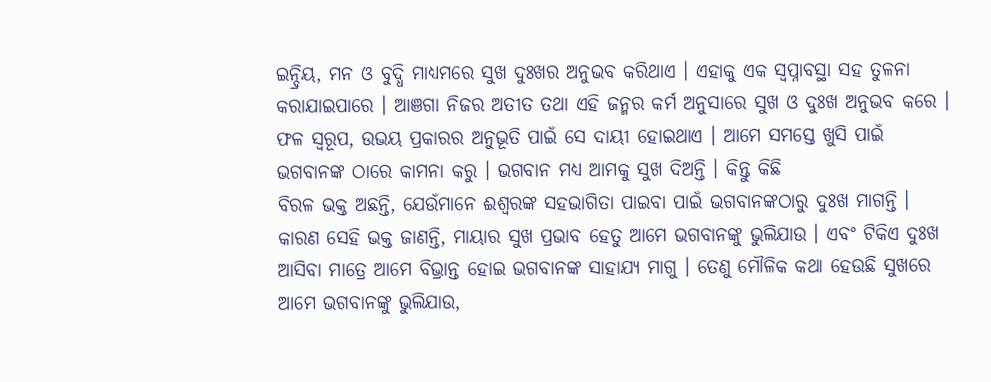ଇନ୍ଦ୍ରିୟ, ମନ ଓ ବୁଦ୍ଧି ମାଧ୍ୟମରେ ସୁଖ ଦୁଃଖର ଅନୁଭବ କରିଥାଏ । ଏହାକୁ ଏକ ସ୍ୱପ୍ନାବସ୍ଥା ସହ ତୁଳନା କରାଯାଇପାରେ । ଆଞଗା ନିଜର ଅତୀତ ତଥା ଏହି ଜନ୍ମର କର୍ମ ଅନୁସାରେ ସୁଖ ଓ ଦୁଃଖ ଅନୁଭବ କରେ । ଫଳ ସ୍ୱରୂପ, ଉଭୟ ପ୍ରକାରର ଅନୁଭୂତି ପାଇଁ ସେ ଦାୟୀ ହୋଇଥାଏ । ଆମେ ସମସ୍ତେ ଖୁସି ପାଇଁ ଭଗବାନଙ୍କ ଠାରେ କାମନା କରୁ । ଭଗବାନ ମଧ୍ୟ ଆମକୁ ସୁଖ ଦିଅନ୍ତି । କିନ୍ତୁ କିଛି
ବିରଳ ଭକ୍ତ ଅଛନ୍ତି, ଯେଉଁମାନେ ଈଶ୍ୱରଙ୍କ ସହଭାଗିତା ପାଇବା ପାଇଁ ଭଗବାନଙ୍କଠାରୁ ଦୁଃଖ ମାଗନ୍ତି । କାରଣ ସେହି ଭକ୍ତ ଜାଣନ୍ତି, ମାୟାର ସୁଖ ପ୍ରଭାବ ହେତୁ ଆମେ ଭଗବାନଙ୍କୁ ଭୁଲିଯାଉ । ଏବଂ ଟିକିଏ ଦୁଃଖ ଆସିବା ମାତ୍ରେ ଆମେ ବିଭ୍ରାନ୍ତ ହୋଇ ଭଗବାନଙ୍କ ସାହାଯ୍ୟ ମାଗୁ । ତେଣୁ ମୌଳିକ କଥା ହେଉଛି ସୁଖରେ ଆମେ ଭଗବାନଙ୍କୁ ଭୁଲିଯାଉ,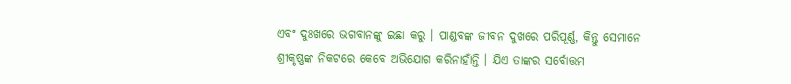ଏବଂ ଦୁଃଖରେ ଭଗବାନଙ୍କୁ ଇଛା କରୁ । ପାଣ୍ଡବଙ୍କ ଜୀବନ ଦୁଖରେ ପରିପୂର୍ଣ୍ଣ, କିନ୍ତୁ ସେମାନେ ଶ୍ରୀକୃଷ୍ଣଙ୍କ ନିକଟରେ କେବେ ଅଭିଯୋଗ କରିନାହାଁନ୍ତି । ଯିଏ ତାଙ୍କର ସର୍ବୋତ୍ତମ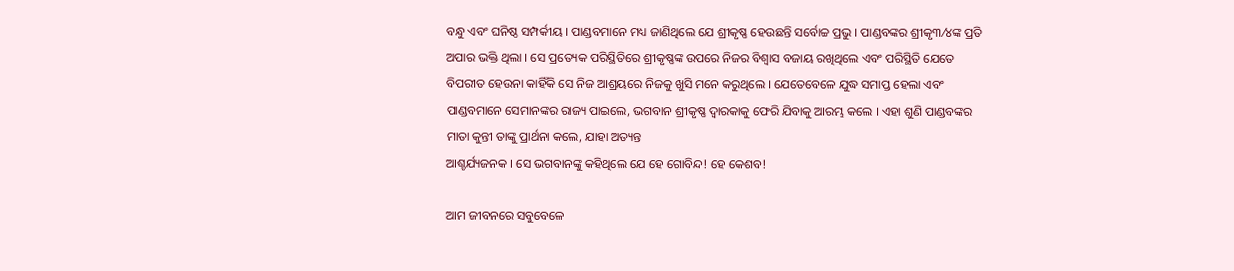ବନ୍ଧୁ ଏବଂ ଘନିଷ୍ଠ ସମ୍ପର୍କୀୟ । ପାଣ୍ଡବମାନେ ମଧ୍ୟ ଜାଣିଥିଲେ ଯେ ଶ୍ରୀକୃଷ୍ଣ ହେଉଛନ୍ତି ସର୍ବୋଚ୍ଚ ପ୍ରଭୁ । ପାଣ୍ଡବଙ୍କର ଶ୍ରୀକୃ୩⁄୪ଙ୍କ ପ୍ରତି ଅପାର ଭକ୍ତି ଥିଲା । ସେ ପ୍ରତ୍ୟେକ ପରିସ୍ଥିତିରେ ଶ୍ରୀକୃଷ୍ଣଙ୍କ ଉପରେ ନିଜର ବିଶ୍ୱାସ ବଜାୟ ରଖିଥିଲେ ଏବଂ ପରିସ୍ଥିତି ଯେତେ ବିପରୀତ ହେଉନା କାହିଁକି ସେ ନିଜ ଆଶ୍ରୟରେ ନିଜକୁ ଖୁସି ମନେ କରୁଥିଲେ । ଯେତେବେଳେ ଯୁଦ୍ଧ ସମାପ୍ତ ହେଲା ଏବଂ ପାଣ୍ଡବମାନେ ସେମାନଙ୍କର ରାଜ୍ୟ ପାଇଲେ, ଭଗବାନ ଶ୍ରୀକୃଷ୍ଣ ଦ୍ୱାରକାକୁ ଫେରି ଯିବାକୁ ଆରମ୍ଭ କଲେ । ଏହା ଶୁଣି ପାଣ୍ଡବଙ୍କର ମାତା କୁନ୍ତୀ ତାଙ୍କୁ ପ୍ରାର୍ଥନା କଲେ, ଯାହା ଅତ୍ୟନ୍ତ
ଆଶ୍ଚର୍ଯ୍ୟଜନକ । ସେ ଭଗବାନଙ୍କୁ କହିଥିଲେ ଯେ ହେ ଗୋବିନ୍ଦ! ହେ କେଶବ!

ଆମ ଜୀବନରେ ସବୁବେଳେ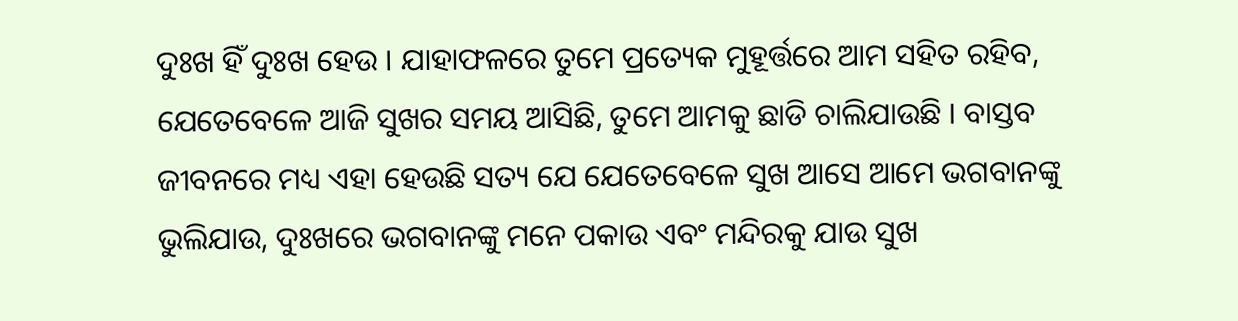ଦୁଃଖ ହିଁ ଦୁଃଖ ହେଉ । ଯାହାଫଳରେ ତୁମେ ପ୍ରତ୍ୟେକ ମୁହୂର୍ତ୍ତରେ ଆମ ସହିତ ରହିବ, ଯେତେବେଳେ ଆଜି ସୁଖର ସମୟ ଆସିଛି, ତୁମେ ଆମକୁ ଛାଡି ଚାଲିଯାଉଛି । ବାସ୍ତବ ଜୀବନରେ ମଧ୍ୟ ଏହା ହେଉଛି ସତ୍ୟ ଯେ ଯେତେବେଳେ ସୁଖ ଆସେ ଆମେ ଭଗବାନଙ୍କୁ ଭୁଲିଯାଉ, ଦୁଃଖରେ ଭଗବାନଙ୍କୁ ମନେ ପକାଉ ଏବଂ ମନ୍ଦିରକୁ ଯାଉ ସୁଖ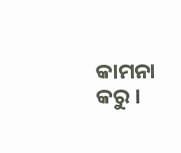କାମନା କରୁ ।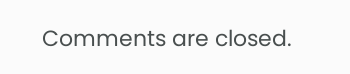Comments are closed.